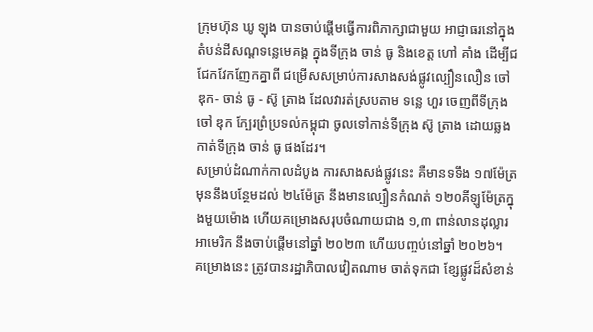ក្រុមហ៊ុន ឃូ ឡុង បានចាប់ផ្តើមធ្វើការពិភាក្សាជាមួយ អាជ្ញាធរនៅក្នុងតំបន់ដីសណ្តទន្លេមេគង្គ ក្នុងទីក្រុង ចាន់ ធូ និងខេត្ត ហៅ គាំង ដើម្បីជជែកវែកញែកគ្នាពី ជម្រើសសម្រាប់ការសាងសង់ផ្លូវល្បឿនលឿន ចៅ ឌុក- ចាន់ ធូ - ស៊ូ ត្រាង ដែលវារត់ស្របតាម ទន្លេ ហួរ ចេញពីទីក្រុង ចៅ ឌុក ក្បែរព្រំប្រទល់កម្ពុជា ចូលទៅកាន់ទីក្រុង ស៊ូ ត្រាង ដោយឆ្លងកាត់ទីក្រុង ចាន់ ធូ ផងដែរ។
សម្រាប់ដំណាក់កាលដំបូង ការសាងសង់ផ្លូវនេះ គឺមានទទឹង ១៧ម៉ែត្រ មុននឹងបន្ថែមដល់ ២៤ម៉ែត្រ នឹងមានល្បឿនកំណត់ ១២០គីឡូម៉ែត្រក្នុងមួយម៉ោង ហើយគម្រោងសរុបចំណាយជាង ១,៣ ពាន់លានដុល្លារអាមេរិក នឹងចាប់ផ្តើមនៅឆ្នាំ ២០២៣ ហើយបញ្ចប់នៅឆ្នាំ ២០២៦។
គម្រោងនេះ ត្រូវបានរដ្ឋាភិបាលវៀតណាម ចាត់ទុកជា ខ្សែផ្លូវដ៏សំខាន់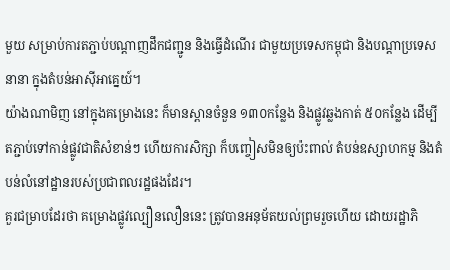មួយ សម្រាប់ការតភ្ជាប់បណ្តាញដឹកជញ្ជូន និងធ្វើដំណើរ ជាមួយប្រទេសកម្ពុជា និងបណ្តាប្រទេសនានា ក្នុងតំបន់អាស៊ីអាគ្នេយ៍។
យ៉ាងណាមិញ នៅក្នុងគម្រោងនេះ ក៏មានស្ពានចំនួន ១៣០កន្លែង និងផ្លូវឆ្លងកាត់ ៥០កន្លែង ដើម្បីតភ្ជាប់ទៅកាន់ផ្លូវជាតិសំខាន់ៗ ហើយការសិក្សា ក៏បញ្ចៀសមិនឲ្យប៉ះពាល់ តំបន់ឧស្សាហកម្ម និងតំបន់លំនៅដ្ឋានរបស់ប្រជាពលរដ្ឋផងដែរ។
គួរជម្រាបដែរថា គម្រោងផ្លូវល្បឿនលឿននេះ ត្រូវបានអនុម័តយល់ព្រមរួចហើយ ដោយរដ្ឋាភិ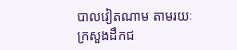បាលវៀតណាម តាមរយៈក្រសួងដឹកជ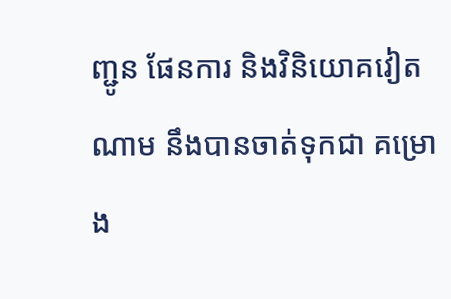ញ្ជូន ផែនការ និងវិនិយោគវៀតណាម នឹងបានចាត់ទុកជា គម្រោង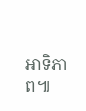អាទិភាព៕